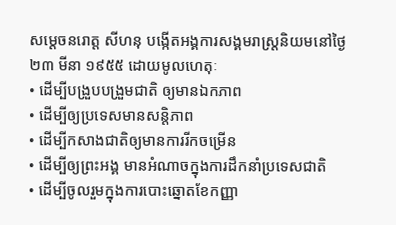សម្តេចនរោត្ត សីហនុ បង្កើតអង្គការសង្គមរាស្រ្តនិយមនៅថ្ងៃ ២៣ មីនា ១៩៥៥ ដោយមូលហេតុៈ
• ដើម្បីបង្រួបបង្រួមជាតិ ឲ្យមានឯកភាព
• ដើម្បីឲ្យប្រទេសមានសន្តិភាព
• ដើម្បីកសាងជាតិឲ្យមានការរីកចម្រើន
• ដើម្បីឲ្យព្រះអង្គ មានអំណាចក្នុងការដឹកនាំប្រទេសជាតិ
• ដើម្បីចូលរួមក្នុងការបោះឆ្នោតខែកញ្ញា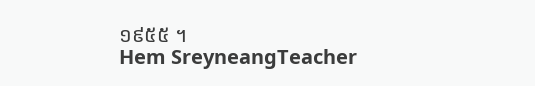១៩៥៥ ។
Hem SreyneangTeacher